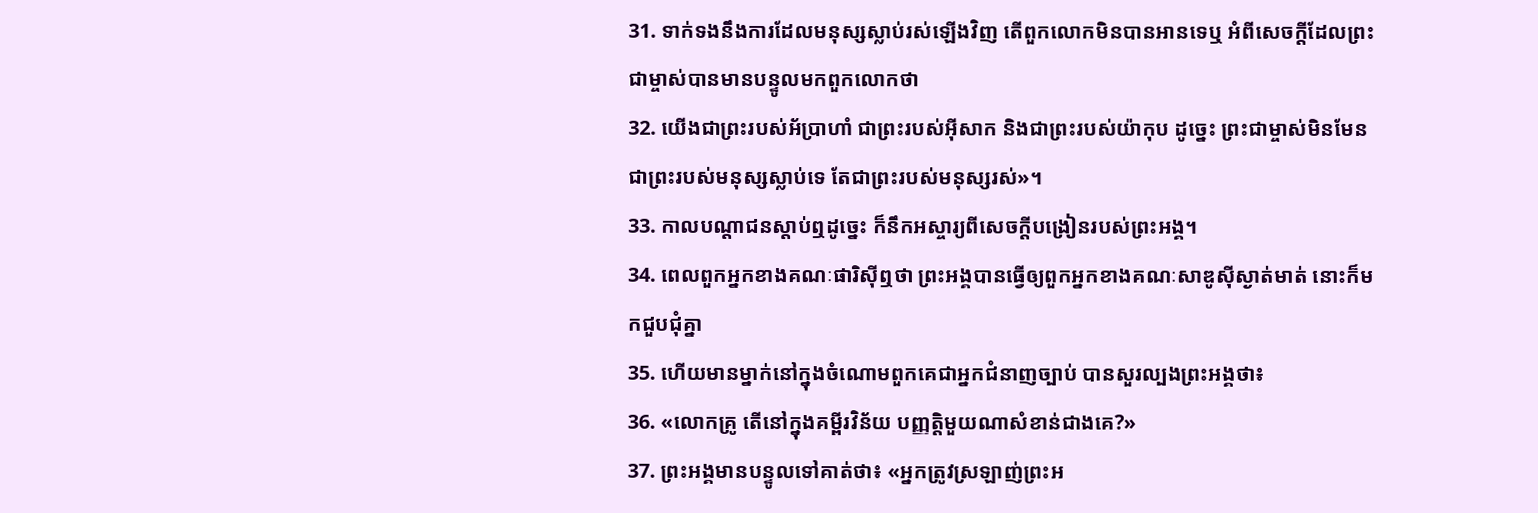31. ទាក់ទងនឹងការដែលមនុស្សស្លាប់រស់ឡើងវិញ តើពួកលោកមិនបានអានទេឬ អំពីសេចក្តីដែលព្រះជាម្ចាស់បានមានបន្ទូលមកពួកលោកថា
32. យើងជាព្រះរបស់អ័បា្រហាំ ជាព្រះរបស់អ៊ីសាក និងជាព្រះរបស់យ៉ាកុប ដូច្នេះ ព្រះជាម្ចាស់មិនមែនជាព្រះរបស់មនុស្សស្លាប់ទេ តែជាព្រះរបស់មនុស្សរស់»។
33. កាលបណ្តាជនស្តាប់ឮដូច្នេះ ក៏នឹកអស្ចារ្យពីសេចក្ដីបង្រៀនរបស់ព្រះអង្គ។
34. ពេលពួកអ្នកខាងគណៈផារិស៊ីឮថា ព្រះអង្គបានធ្វើឲ្យពួកអ្នកខាងគណៈសាឌូស៊ីស្ងាត់មាត់ នោះក៏មកជួបជុំគ្នា
35. ហើយមានម្នាក់នៅក្នុងចំណោមពួកគេជាអ្នកជំនាញច្បាប់ បានសួរល្បងព្រះអង្គថា៖
36. «លោកគ្រូ តើនៅក្នុងគម្ពីរវិន័យ បញ្ញត្ដិមួយណាសំខាន់ជាងគេ?»
37. ព្រះអង្គមានបន្ទូលទៅគាត់ថា៖ «អ្នកត្រូវស្រឡាញ់ព្រះអ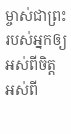ម្ចាស់ជាព្រះរបស់អ្នកឲ្យអស់ពីចិត្ដ អស់ពី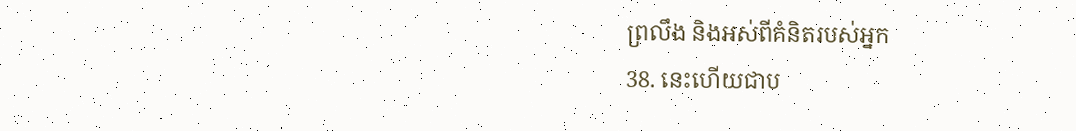ព្រលឹង និងអស់ពីគំនិតរបស់អ្នក
38. នេះហើយជាប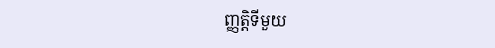ញ្ញត្ដិទីមួយ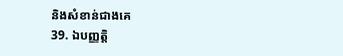និងសំខាន់ជាងគេ
39. ឯបញ្ញត្ដិ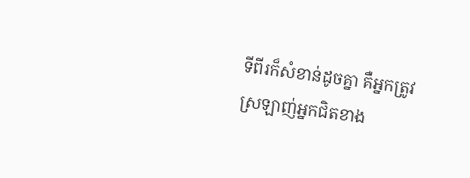ទីពីរក៏សំខាន់ដូចគ្នា គឺអ្នកត្រូវស្រឡាញ់អ្នកជិតខាង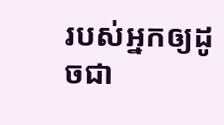របស់អ្នកឲ្យដូចជា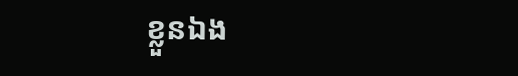ខ្លួនឯង